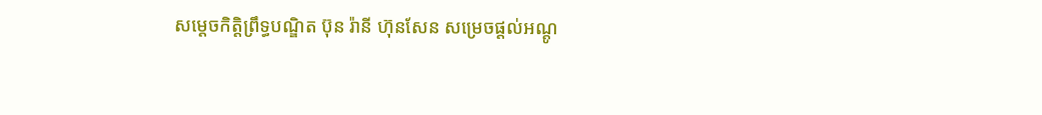សម្តេចកិត្តិព្រឹទ្ធបណ្ឌិត ប៊ុន រ៉ានី ហ៊ុនសែន សម្រេចផ្តល់អណ្តូ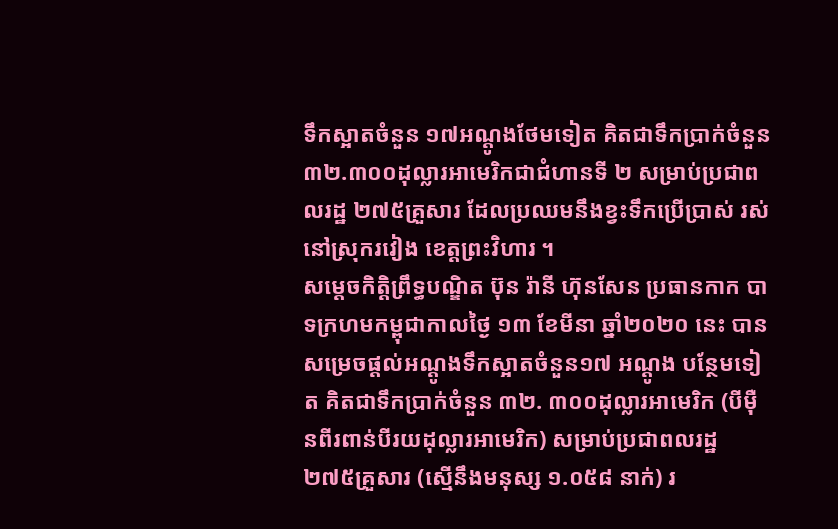ទឹកស្អាតចំនួន ១៧អណ្តូងថែមទៀត គិតជាទឹកប្រាក់ចំនួន ៣២.៣០០ដុល្លារអាមេរិកជាជំហានទី ២ សម្រាប់ប្រជាពលរដ្ឋ ២៧៥គ្រួសារ ដែលប្រឈមនឹងខ្វះទឹកប្រេីប្រាស់ រស់នៅស្រុករវៀង ខេត្តព្រះវិហារ ។
សម្តេចកិត្តិព្រឹទ្ធបណ្ឌិត ប៊ុន រ៉ានី ហ៊ុនសែន ប្រធានកាក បាទក្រហមកម្ពុជាកាលថ្ងៃ ១៣ ខែមីនា ឆ្នាំ២០២០ នេះ បានសម្រេចផ្តល់អណ្តូងទឹកស្អាតចំនួន១៧ អណ្តូង បន្ថែមទៀត គិតជាទឹកប្រាក់ចំនួន ៣២. ៣០០ដុល្លារអាមេរិក (បីម៉ឺនពីរពាន់បីរយដុល្លារអាមេរិក) សម្រាប់ប្រជាពលរដ្ឋ ២៧៥គ្រួសារ (ស្មេីនឹងមនុស្ស ១.០៥៨ នាក់) រ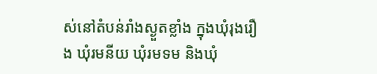ស់នៅតំបន់រាំងស្ងួតខ្លាំង ក្នុងឃុំរុងរឿង ឃុំរមនីយ ឃុំរមទម និងឃុំ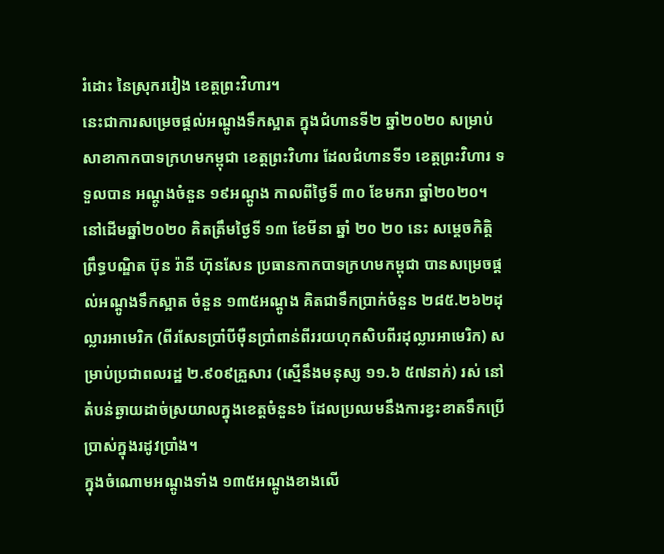រំដោះ នៃស្រុករវៀង ខេត្តព្រះវិហារ។
នេះជាការសម្រេចផ្តល់អណ្តូងទឹកស្អាត ក្នុងជំហានទី២ ឆ្នាំ២០២០ សម្រាប់សាខាកាកបាទក្រហមកម្ពុជា ខេត្តព្រះវិហារ ដែលជំហានទី១ ខេត្តព្រះវិហារ ទទួលបាន អណ្តូងចំនួន ១៩អណ្តូង កាលពីថ្ងៃទី ៣០ ខែមករា ឆ្នាំ២០២០។
នៅដេីមឆ្នាំ២០២០ គិតត្រឹមថ្ងៃទី ១៣ ខែមីនា ឆ្នាំ ២០ ២០ នេះ សម្តេចកិត្តិព្រឹទ្ធបណ្ឌិត ប៊ុន រ៉ានី ហ៊ុនសែន ប្រធានកាកបាទក្រហមកម្ពុជា បានសម្រេចផ្តល់អណ្តូងទឹកស្អាត ចំនួន ១៣៥អណ្តូង គិតជាទឹកប្រាក់ចំនួន ២៨៥.២៦២ដុល្លារអាមេរិក (ពីរសែនប្រាំបីម៉ឺនប្រាំពាន់ពីររយហុកសិបពីរដុល្លារអាមេរិក) សម្រាប់ប្រជាពលរដ្ឋ ២.៩០៩គ្រួសារ (ស្មេីនឹងមនុស្ស ១១.៦ ៥៧នាក់) រស់ នៅតំបន់ឆ្ងាយដាច់ស្រយាលក្នុងខេត្តចំនួន៦ ដែលប្រឈមនឹងការខ្វះខាតទឹកប្រេីប្រាស់ក្នុងរដូវប្រាំង។
ក្នុងចំណោមអណ្តូងទាំង ១៣៥អណ្តូងខាងលេី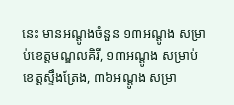នេះ មានអណ្តូងចំនួន ១៣អណ្តូង សម្រាប់ខេត្តមណ្ឌលគិរី, ១៣អណ្តូង សម្រាប់ខេត្តស្ទឹងត្រែង, ៣៦អណ្តូង សម្រា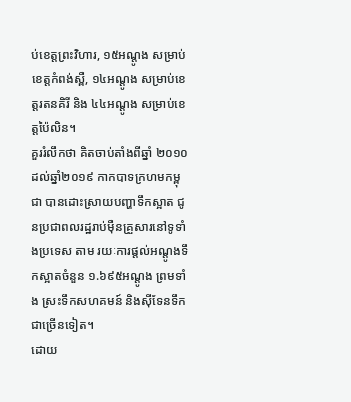ប់ខេត្តព្រះវិហារ, ១៥អណ្តូង សម្រាប់ខេត្តកំពង់ស្ពឺ, ១៤អណ្តូង សម្រាប់ខេត្តរតនគិរី និង ៤៤អណ្តូង សម្រាប់ខេត្តប៉ៃលិន។
គួររំលឹកថា គិតចាប់តាំងពីឆ្នាំ ២០១០ ដល់ឆ្នាំ២០១៩ កាកបាទក្រហមកម្ពុជា បានដោះស្រាយបញ្ហាទឹកស្អាត ជូនប្រជាពលរដ្ឋរាប់ម៉ឺនគ្រួសារនៅទូទាំងប្រទេស តាម រយៈការផ្តល់អណ្តូងទឹកស្អាតចំនួន ១.៦៩៥អណ្តូង ព្រមទាំង ស្រះទឹកសហគមន៍ និងស៊ីទែនទឹកជាច្រើនទៀត។
ដោយ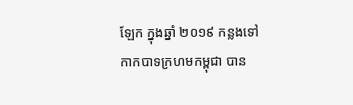ឡែក ក្នុងឆ្នាំ ២០១៩ កន្លងទៅ កាកបាទក្រហមកម្ពុជា បាន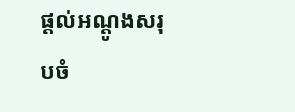ផ្តល់អណ្តូងសរុបចំ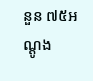នួន ៧៥អណ្តូង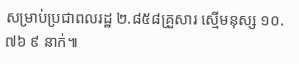សម្រាប់ប្រជាពលរដ្ឋ ២.៨៥៨គ្រួសារ ស្មើមនុស្ស ១០.៧៦ ៩ នាក់៕